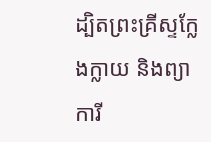ដ្បិតព្រះគ្រីស្ទក្លែងក្លាយ និងព្យាការី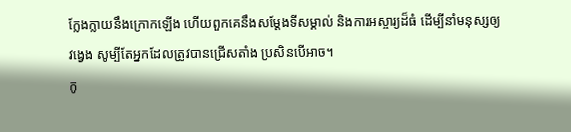ក្លែងក្លាយនឹងក្រោកឡើង ហើយពួកគេនឹងសម្ដែងទីសម្គាល់ និងការអស្ចារ្យដ៏ធំ ដើម្បីនាំមនុស្សឲ្យវង្វេង សូម្បីតែអ្នកដែលត្រូវបានជ្រើសតាំង ប្រសិនបើអាច។
កូ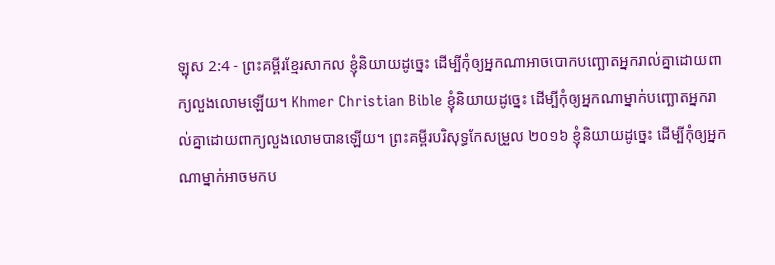ឡុស 2:4 - ព្រះគម្ពីរខ្មែរសាកល ខ្ញុំនិយាយដូច្នេះ ដើម្បីកុំឲ្យអ្នកណាអាចបោកបញ្ឆោតអ្នករាល់គ្នាដោយពាក្យលួងលោមឡើយ។ Khmer Christian Bible ខ្ញុំនិយាយដូច្នេះ ដើម្បីកុំឲ្យអ្នកណាម្នាក់បញ្ឆោតអ្នករាល់គ្នាដោយពាក្យលួងលោមបានឡើយ។ ព្រះគម្ពីរបរិសុទ្ធកែសម្រួល ២០១៦ ខ្ញុំនិយាយដូច្នេះ ដើម្បីកុំឲ្យអ្នកណាម្នាក់អាចមកប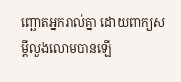ញ្ឆោតអ្នករាល់គ្នា ដោយពាក្យសម្ដីលួងលោមបានឡើ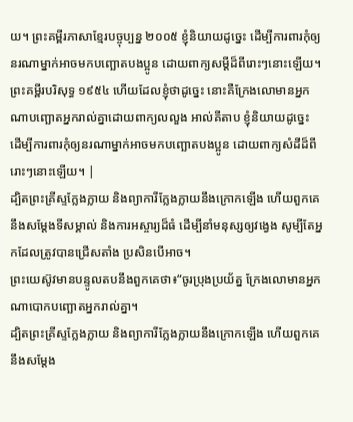យ។ ព្រះគម្ពីរភាសាខ្មែរបច្ចុប្បន្ន ២០០៥ ខ្ញុំនិយាយដូច្នេះ ដើម្បីការពារកុំឲ្យនរណាម្នាក់អាចមកបញ្ឆោតបងប្អូន ដោយពាក្យសម្ដីដ៏ពីរោះៗនោះឡើយ។ ព្រះគម្ពីរបរិសុទ្ធ ១៩៥៤ ហើយដែលខ្ញុំថាដូច្នេះ នោះគឺក្រែងលោមានអ្នកណាបញ្ឆោតអ្នករាល់គ្នាដោយពាក្យលលួង អាល់គីតាប ខ្ញុំនិយាយដូច្នេះ ដើម្បីការពារកុំឲ្យនរណាម្នាក់អាចមកបញ្ឆោតបងប្អូន ដោយពាក្យសំដីដ៏ពីរោះៗនោះឡើយ។ |
ដ្បិតព្រះគ្រីស្ទក្លែងក្លាយ និងព្យាការីក្លែងក្លាយនឹងក្រោកឡើង ហើយពួកគេនឹងសម្ដែងទីសម្គាល់ និងការអស្ចារ្យដ៏ធំ ដើម្បីនាំមនុស្សឲ្យវង្វេង សូម្បីតែអ្នកដែលត្រូវបានជ្រើសតាំង ប្រសិនបើអាច។
ព្រះយេស៊ូវមានបន្ទូលតបនឹងពួកគេថា៖“ចូរប្រុងប្រយ័ត្ន ក្រែងលោមានអ្នកណាបោកបញ្ឆោតអ្នករាល់គ្នា។
ដ្បិតព្រះគ្រីស្ទក្លែងក្លាយ និងព្យាការីក្លែងក្លាយនឹងក្រោកឡើង ហើយពួកគេនឹងសម្ដែង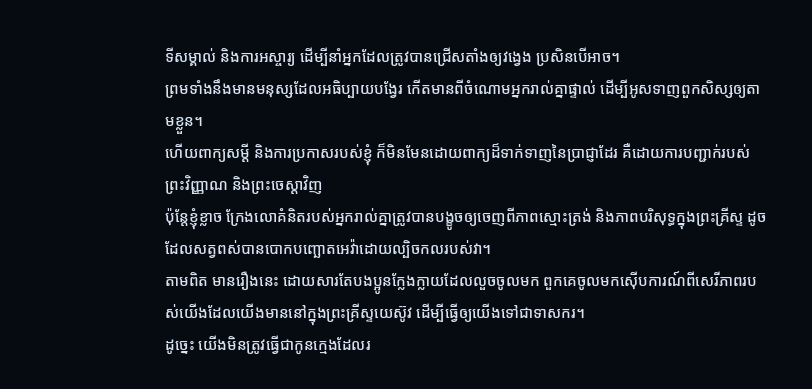ទីសម្គាល់ និងការអស្ចារ្យ ដើម្បីនាំអ្នកដែលត្រូវបានជ្រើសតាំងឲ្យវង្វេង ប្រសិនបើអាច។
ព្រមទាំងនឹងមានមនុស្សដែលអធិប្បាយបង្វែរ កើតមានពីចំណោមអ្នករាល់គ្នាផ្ទាល់ ដើម្បីអូសទាញពួកសិស្សឲ្យតាមខ្លួន។
ហើយពាក្យសម្ដី និងការប្រកាសរបស់ខ្ញុំ ក៏មិនមែនដោយពាក្យដ៏ទាក់ទាញនៃប្រាជ្ញាដែរ គឺដោយការបញ្ជាក់របស់ព្រះវិញ្ញាណ និងព្រះចេស្ដាវិញ
ប៉ុន្តែខ្ញុំខ្លាច ក្រែងលោគំនិតរបស់អ្នករាល់គ្នាត្រូវបានបង្ខូចឲ្យចេញពីភាពស្មោះត្រង់ និងភាពបរិសុទ្ធក្នុងព្រះគ្រីស្ទ ដូចដែលសត្វពស់បានបោកបញ្ឆោតអេវ៉ាដោយល្បិចកលរបស់វា។
តាមពិត មានរឿងនេះ ដោយសារតែបងប្អូនក្លែងក្លាយដែលលួចចូលមក ពួកគេចូលមកស៊ើបការណ៍ពីសេរីភាពរបស់យើងដែលយើងមាននៅក្នុងព្រះគ្រីស្ទយេស៊ូវ ដើម្បីធ្វើឲ្យយើងទៅជាទាសករ។
ដូច្នេះ យើងមិនត្រូវធ្វើជាកូនក្មេងដែលរ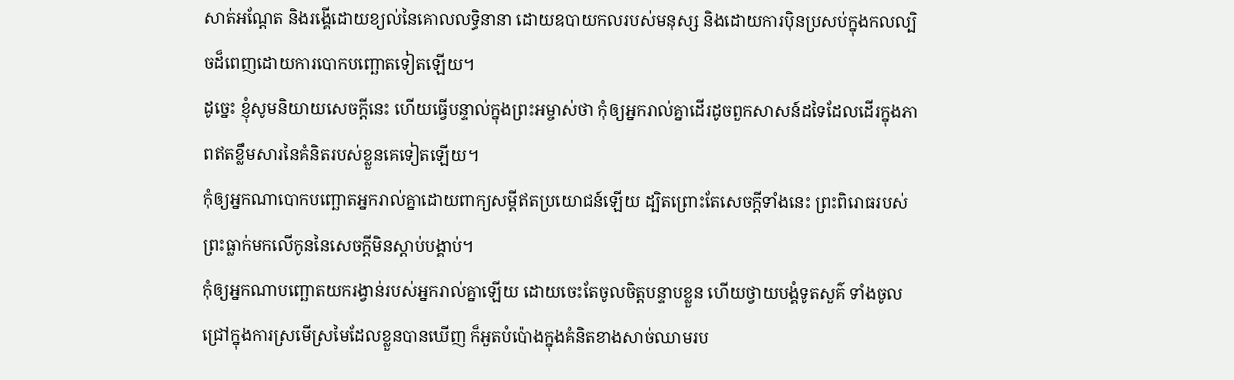សាត់អណ្ដែត និងរង្គើដោយខ្យល់នៃគោលលទ្ធិនានា ដោយឧបាយកលរបស់មនុស្ស និងដោយការប៉ិនប្រសប់ក្នុងកលល្បិចដ៏ពេញដោយការបោកបញ្ឆោតទៀតឡើយ។
ដូច្នេះ ខ្ញុំសូមនិយាយសេចក្ដីនេះ ហើយធ្វើបន្ទាល់ក្នុងព្រះអម្ចាស់ថា កុំឲ្យអ្នករាល់គ្នាដើរដូចពួកសាសន៍ដទៃដែលដើរក្នុងភាពឥតខ្លឹមសារនៃគំនិតរបស់ខ្លួនគេទៀតឡើយ។
កុំឲ្យអ្នកណាបោកបញ្ឆោតអ្នករាល់គ្នាដោយពាក្យសម្ដីឥតប្រយោជន៍ឡើយ ដ្បិតព្រោះតែសេចក្ដីទាំងនេះ ព្រះពិរោធរបស់ព្រះធ្លាក់មកលើកូននៃសេចក្ដីមិនស្ដាប់បង្គាប់។
កុំឲ្យអ្នកណាបញ្ឆោតយករង្វាន់របស់អ្នករាល់គ្នាឡើយ ដោយចេះតែចូលចិត្តបន្ទាបខ្លួន ហើយថ្វាយបង្គំទូតសួគ៌ ទាំងចូលជ្រៅក្នុងការស្រមើស្រមៃដែលខ្លួនបានឃើញ ក៏អួតបំប៉ោងក្នុងគំនិតខាងសាច់ឈាមរប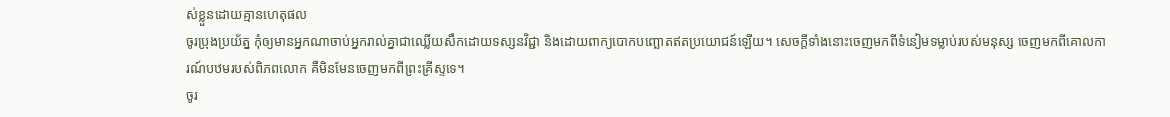ស់ខ្លួនដោយគ្មានហេតុផល
ចូរប្រុងប្រយ័ត្ន កុំឲ្យមានអ្នកណាចាប់អ្នករាល់គ្នាជាឈ្លើយសឹកដោយទស្សនវិជ្ជា និងដោយពាក្យបោកបញ្ឆោតឥតប្រយោជន៍ឡើយ។ សេចក្ដីទាំងនោះចេញមកពីទំនៀមទម្លាប់របស់មនុស្ស ចេញមកពីគោលការណ៍បឋមរបស់ពិភពលោក គឺមិនមែនចេញមកពីព្រះគ្រីស្ទទេ។
ចូរ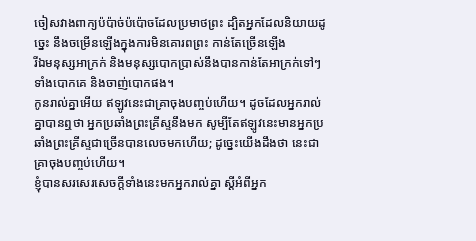ចៀសវាងពាក្យប៉ប៉ាច់ប៉ប៉ោចដែលប្រមាថព្រះ ដ្បិតអ្នកដែលនិយាយដូច្នេះ នឹងចម្រើនឡើងក្នុងការមិនគោរពព្រះ កាន់តែច្រើនឡើង
រីឯមនុស្សអាក្រក់ និងមនុស្សបោកប្រាស់នឹងបានកាន់តែអាក្រក់ទៅៗ ទាំងបោកគេ និងចាញ់បោកផង។
កូនរាល់គ្នាអើយ ឥឡូវនេះជាគ្រាចុងបញ្ចប់ហើយ។ ដូចដែលអ្នករាល់គ្នាបានឮថា អ្នកប្រឆាំងព្រះគ្រីស្ទនឹងមក សូម្បីតែឥឡូវនេះមានអ្នកប្រឆាំងព្រះគ្រីស្ទជាច្រើនបានលេចមកហើយ; ដូច្នេះយើងដឹងថា នេះជាគ្រាចុងបញ្ចប់ហើយ។
ខ្ញុំបានសរសេរសេចក្ដីទាំងនេះមកអ្នករាល់គ្នា ស្ដីអំពីអ្នក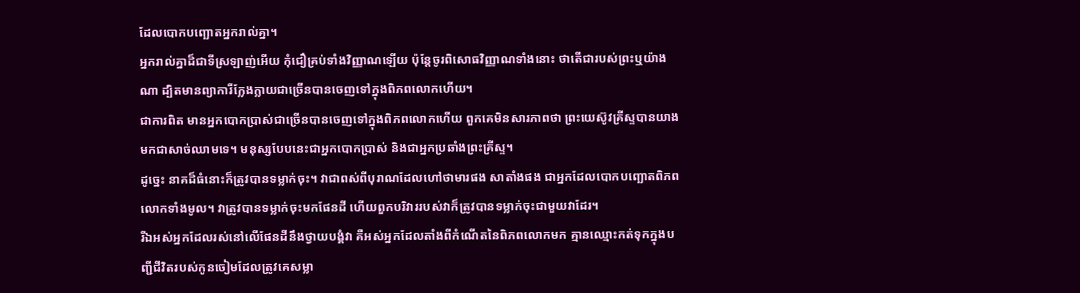ដែលបោកបញ្ឆោតអ្នករាល់គ្នា។
អ្នករាល់គ្នាដ៏ជាទីស្រឡាញ់អើយ កុំជឿគ្រប់ទាំងវិញ្ញាណឡើយ ប៉ុន្តែចូរពិសោធវិញ្ញាណទាំងនោះ ថាតើជារបស់ព្រះឬយ៉ាងណា ដ្បិតមានព្យាការីក្លែងក្លាយជាច្រើនបានចេញទៅក្នុងពិភពលោកហើយ។
ជាការពិត មានអ្នកបោកប្រាស់ជាច្រើនបានចេញទៅក្នុងពិភពលោកហើយ ពួកគេមិនសារភាពថា ព្រះយេស៊ូវគ្រីស្ទបានយាងមកជាសាច់ឈាមទេ។ មនុស្សបែបនេះជាអ្នកបោកប្រាស់ និងជាអ្នកប្រឆាំងព្រះគ្រីស្ទ។
ដូច្នេះ នាគដ៏ធំនោះក៏ត្រូវបានទម្លាក់ចុះ។ វាជាពស់ពីបុរាណដែលហៅថាមារផង សាតាំងផង ជាអ្នកដែលបោកបញ្ឆោតពិភពលោកទាំងមូល។ វាត្រូវបានទម្លាក់ចុះមកផែនដី ហើយពួកបរិវាររបស់វាក៏ត្រូវបានទម្លាក់ចុះជាមួយវាដែរ។
រីឯអស់អ្នកដែលរស់នៅលើផែនដីនឹងថ្វាយបង្គំវា គឺអស់អ្នកដែលតាំងពីកំណើតនៃពិភពលោកមក គ្មានឈ្មោះកត់ទុកក្នុងបញ្ជីជីវិតរបស់កូនចៀមដែលត្រូវគេសម្លា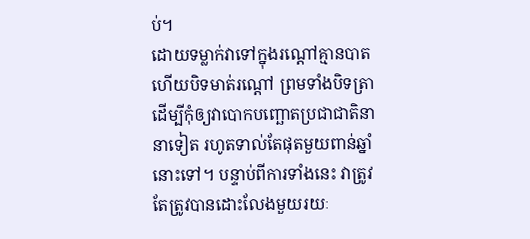ប់។
ដោយទម្លាក់វាទៅក្នុងរណ្ដៅគ្មានបាត ហើយបិទមាត់រណ្ដៅ ព្រមទាំងបិទត្រា ដើម្បីកុំឲ្យវាបោកបញ្ឆោតប្រជាជាតិនានាទៀត រហូតទាល់តែផុតមួយពាន់ឆ្នាំនោះទៅ។ បន្ទាប់ពីការទាំងនេះ វាត្រូវតែត្រូវបានដោះលែងមួយរយៈ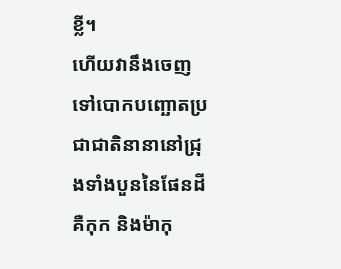ខ្លី។
ហើយវានឹងចេញទៅបោកបញ្ឆោតប្រជាជាតិនានានៅជ្រុងទាំងបួននៃផែនដី គឺកុក និងម៉ាកុ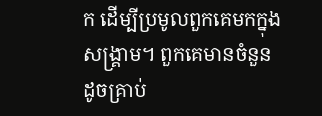ក ដើម្បីប្រមូលពួកគេមកក្នុងសង្គ្រាម។ ពួកគេមានចំនួនដូចគ្រាប់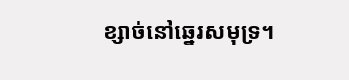ខ្សាច់នៅឆ្នេរសមុទ្រ។